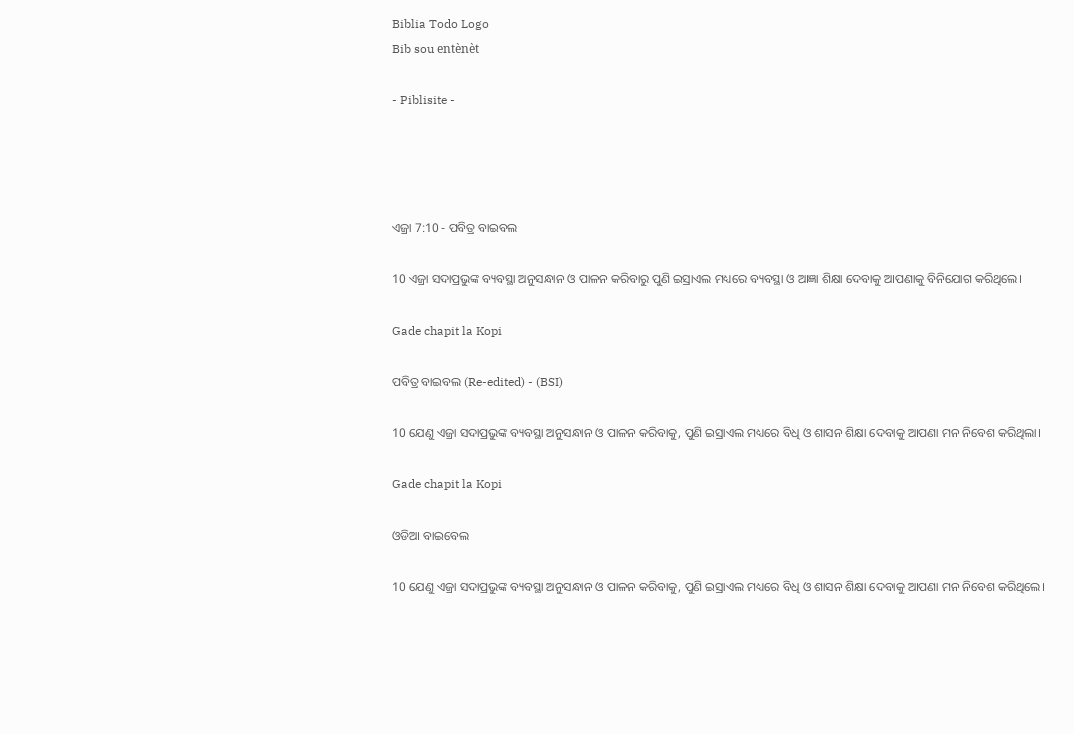Biblia Todo Logo
Bib sou entènèt

- Piblisite -




ଏଜ୍ରା 7:10 - ପବିତ୍ର ବାଇବଲ

10 ଏଜ୍ରା ସଦାପ୍ରଭୁଙ୍କ ବ୍ୟବସ୍ଥା ଅନୁସନ୍ଧାନ ଓ ପାଳନ କରିବାରୁ ପୁଣି ଇସ୍ରାଏଲ ମଧ୍ୟରେ ବ୍ୟବସ୍ଥା ଓ ଆଜ୍ଞା ଶିକ୍ଷା ଦେବାକୁ ଆପଣାକୁ ବିନିଯୋଗ କରିଥିଲେ।

Gade chapit la Kopi

ପବିତ୍ର ବାଇବଲ (Re-edited) - (BSI)

10 ଯେଣୁ ଏଜ୍ରା ସଦାପ୍ରଭୁଙ୍କ ବ୍ୟବସ୍ଥା ଅନୁସନ୍ଧାନ ଓ ପାଳନ କରିବାକୁ, ପୁଣି ଇସ୍ରାଏଲ ମଧ୍ୟରେ ବିଧି ଓ ଶାସନ ଶିକ୍ଷା ଦେବାକୁ ଆପଣା ମନ ନିବେଶ କରିଥିଲା।

Gade chapit la Kopi

ଓଡିଆ ବାଇବେଲ

10 ଯେଣୁ ଏଜ୍ରା ସଦାପ୍ରଭୁଙ୍କ ବ୍ୟବସ୍ଥା ଅନୁସନ୍ଧାନ ଓ ପାଳନ କରିବାକୁ, ପୁଣି ଇସ୍ରାଏଲ ମଧ୍ୟରେ ବିଧି ଓ ଶାସନ ଶିକ୍ଷା ଦେବାକୁ ଆପଣା ମନ ନିବେଶ କରିଥିଲେ।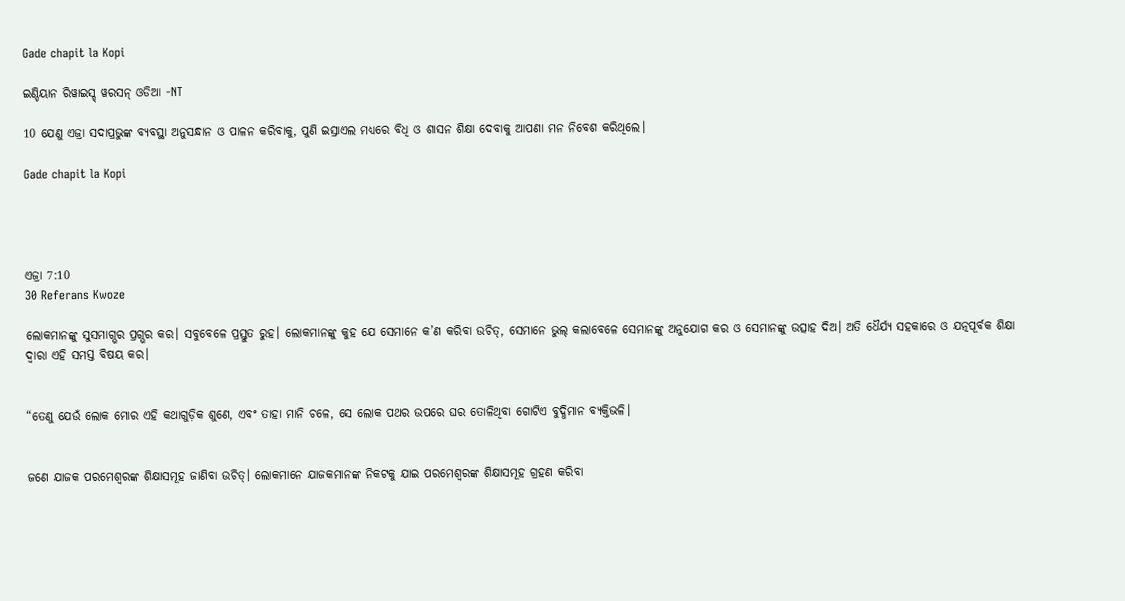Gade chapit la Kopi

ଇଣ୍ଡିୟାନ ରିୱାଇସ୍ଡ୍ ୱରସନ୍ ଓଡିଆ -NT

10 ଯେଣୁ ଏଜ୍ରା ସଦାପ୍ରଭୁଙ୍କ ବ୍ୟବସ୍ଥା ଅନୁସନ୍ଧାନ ଓ ପାଳନ କରିବାକୁ, ପୁଣି ଇସ୍ରାଏଲ ମଧ୍ୟରେ ବିଧି ଓ ଶାସନ ଶିକ୍ଷା ଦେବାକୁ ଆପଣା ମନ ନିବେଶ କରିଥିଲେ।

Gade chapit la Kopi




ଏଜ୍ରା 7:10
30 Referans Kwoze

ଲୋକମାନଙ୍କୁ ସୁସମାଗ୍ଭର ପ୍ରଗ୍ଭର କର। ସବୁବେଳେ ପ୍ରସ୍ତୁତ ରୁହ। ଲୋକମାନଙ୍କୁ କୁହ ଯେ ସେମାନେ କ’ଣ କରିବା ଉଚିତ୍, ସେମାନେ ଭୁଲ୍ କଲାବେଳେ ସେମାନଙ୍କୁ ଅନୁଯୋଗ କର ଓ ସେମାନଙ୍କୁ ଉତ୍ସାହ ଦିଅ। ଅତି ଧୈର୍ଯ୍ୟ ସହକାରେ ଓ ଯତ୍ନପୂର୍ବକ ଶିକ୍ଷା ଦ୍ୱାରା ଏହି ସମସ୍ତ ବିଷୟ କର।


“ତେଣୁ ଯେଉଁ ଲୋକ ମୋର ଏହି କଥାଗୁଡ଼ିକ ଶୁଣେ, ଏବଂ ତାହା ମାନି ଚଳେ, ସେ ଲୋକ ପଥର ଉପରେ ଘର ତୋଳିଥିବା ଗୋଟିଏ ବୁଦ୍ଧିମାନ ବ୍ୟକ୍ତିଭଳି।


ଜଣେ ଯାଜକ ପରମେଶ୍ୱରଙ୍କ ଶିକ୍ଷାସମୂହ ଜାଣିବା ଉଚିତ୍। ଲୋକମାନେ ଯାଜକମାନଙ୍କ ନିକଟକୁ ଯାଇ ପରମେଶ୍ୱରଙ୍କ ଶିକ୍ଷାସମୂହ ଗ୍ରହଣ କରିବା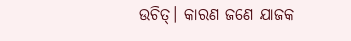ଉଚିତ୍। କାରଣ ଜଣେ ଯାଜକ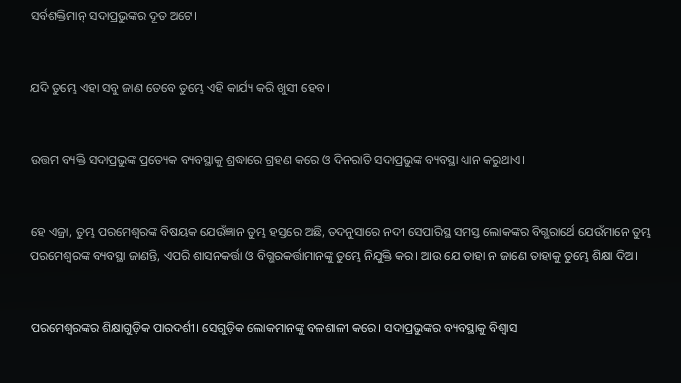ସର୍ବଶକ୍ତିମାନ୍ ସଦାପ୍ରଭୁଙ୍କର ଦୂତ ଅଟେ।


ଯଦି ତୁମ୍ଭେ ଏହା ସବୁ ଜାଣ ତେବେ ତୁମ୍ଭେ ଏହି କାର୍ଯ୍ୟ କରି ଖୁସୀ ହେବ।


ଉତ୍ତମ ବ୍ୟକ୍ତି ସଦାପ୍ରଭୁଙ୍କ ପ୍ରତ୍ୟେକ ବ୍ୟବସ୍ଥାକୁ ଶ୍ରଦ୍ଧାରେ ଗ୍ରହଣ କରେ ଓ ଦିନରାତି ସଦାପ୍ରଭୁଙ୍କ ବ୍ୟବସ୍ଥା ଧ୍ୟାନ କରୁଥାଏ।


ହେ ଏଜ୍ରା, ତୁମ୍ଭ ପରମେଶ୍ୱରଙ୍କ ବିଷୟକ ଯେଉଁଜ୍ଞାନ ତୁମ୍ଭ ହସ୍ତରେ ଅଛି, ତଦନୁସାରେ ନଦୀ ସେପାରିସ୍ଥ ସମସ୍ତ ଲୋକଙ୍କର ବିଗ୍ଭରାର୍ଥେ ଯେଉଁମାନେ ତୁମ୍ଭ ପରମେଶ୍ୱରଙ୍କ ବ୍ୟବସ୍ଥା ଜାଣନ୍ତି, ଏପରି ଶାସନକର୍ତ୍ତା ଓ ବିଗ୍ଭରକର୍ତ୍ତାମାନଙ୍କୁ ତୁମ୍ଭେ ନିଯୁକ୍ତି କର। ଆଉ ଯେ ତାହା ନ ଜାଣେ ତାହାକୁ ତୁମ୍ଭେ ଶିକ୍ଷା ଦିଅ।


ପରମେଶ୍ୱରଙ୍କର ଶିକ୍ଷାଗୁଡ଼ିକ ପାରଦର୍ଶୀ। ସେଗୁଡ଼ିକ ଲୋକମାନଙ୍କୁ ବଳଶାଳୀ କରେ। ସଦାପ୍ରଭୁଙ୍କର ବ୍ୟବସ୍ଥାକୁ ବିଶ୍ୱାସ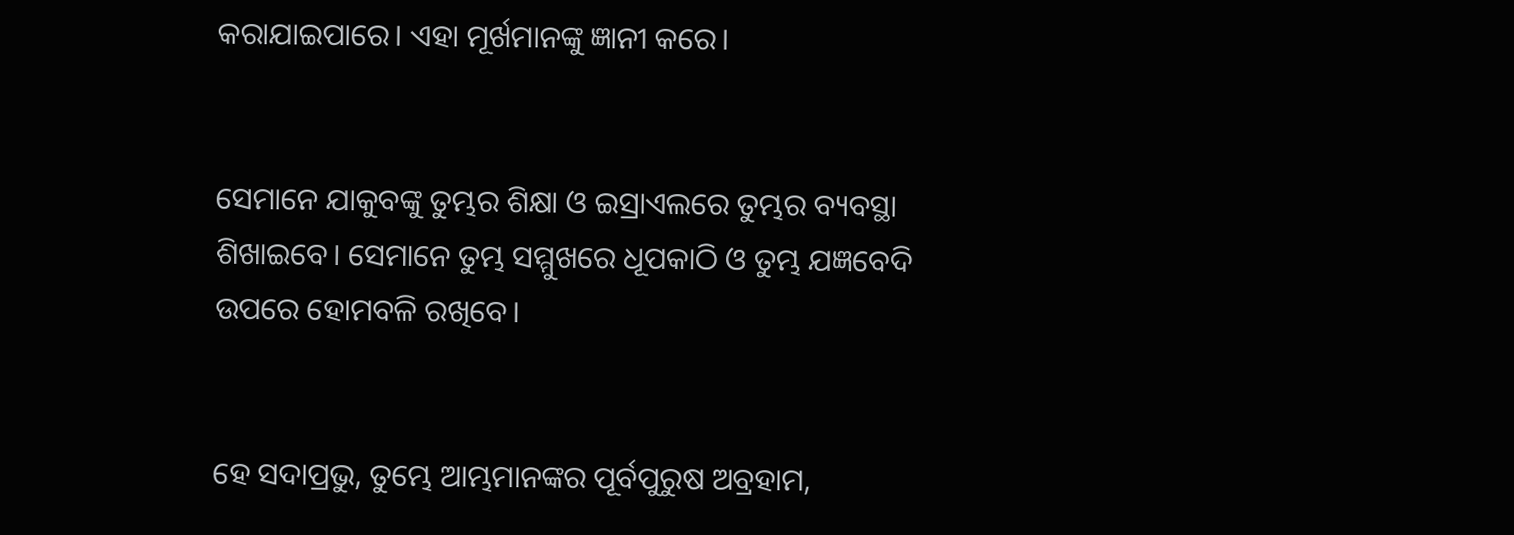କରାଯାଇପାରେ। ଏହା ମୂର୍ଖମାନଙ୍କୁ ଜ୍ଞାନୀ କରେ।


ସେମାନେ ଯାକୁବଙ୍କୁ ତୁମ୍ଭର ଶିକ୍ଷା ଓ ଇସ୍ରାଏଲରେ ତୁମ୍ଭର ବ୍ୟବସ୍ଥା ଶିଖାଇବେ। ସେମାନେ ତୁମ୍ଭ ସମ୍ମୁଖରେ ଧୂପକାଠି ଓ ତୁମ୍ଭ ଯଜ୍ଞବେଦି ଉପରେ ହୋମବଳି ରଖିବେ।


ହେ ସଦାପ୍ରଭୁ, ତୁମ୍ଭେ ଆମ୍ଭମାନଙ୍କର ପୂର୍ବପୁରୁଷ ଅବ୍ରହାମ,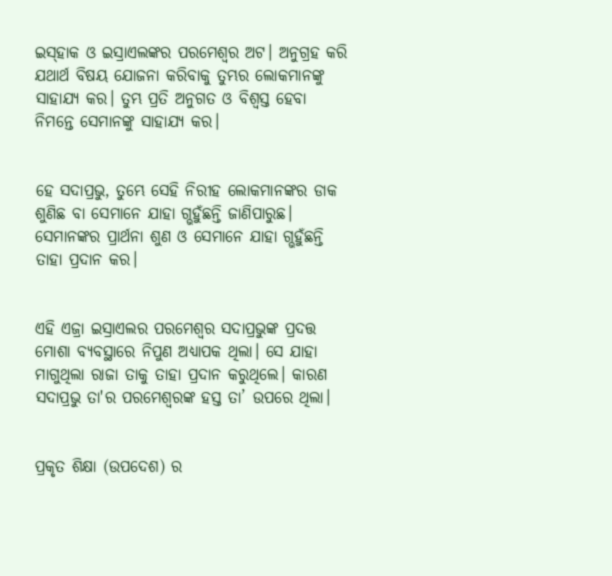ଇ‌ସ୍‌ହାକ ଓ ଇସ୍ରାଏଲଙ୍କର ପରମେଶ୍ୱର ଅଟ। ଅନୁଗ୍ରହ କରି ଯଥାର୍ଥ ବିଷୟ ଯୋଜନା କରିବାକୁ ତୁମ୍ଭର ଲୋକମାନଙ୍କୁ ସାହାଯ୍ୟ କର। ତୁମ୍ଭ ପ୍ରତି ଅନୁଗତ ଓ ବିଶ୍ୱସ୍ତ ହେବା ନିମନ୍ତେ ସେମାନଙ୍କୁ ସାହାଯ୍ୟ କର।


ହେ ସଦାପ୍ରଭୁ, ତୁମ୍ଭେ ସେହି ନିରୀହ ଲୋକମାନଙ୍କର ଡାକ ଶୁଣିଛ ବା ସେମାନେ ଯାହା ଗ୍ଭହୁଁଛନ୍ତି ଜାଣିପାରୁଛ। ସେମାନଙ୍କର ପ୍ରାର୍ଥନା ଶୁଣ ଓ ସେମାନେ ଯାହା ଗ୍ଭହୁଁଛନ୍ତି ତାହା ପ୍ରଦାନ କର।


ଏହି ଏଜ୍ରା ଇସ୍ରାଏଲର ପରମେଶ୍ୱର ସଦାପ୍ରଭୁଙ୍କ ପ୍ରଦତ୍ତ ମୋଶା ବ୍ୟବସ୍ଥାରେ ନିପୁଣ ଅଧ୍ୟାପକ ଥିଲା। ସେ ଯାହା ମାଗୁଥିଲା ରାଜା ତାକୁ ତାହା ପ୍ରଦାନ କରୁଥିଲେ। କାରଣ ସଦାପ୍ରଭୁ ତା'ର ପରମେଶ୍ୱରଙ୍କ ହସ୍ତ ତା’ ଉପରେ ଥିଲା।


ପ୍ରକୃତ ଶିକ୍ଷା (ଉପଦେଶ) ର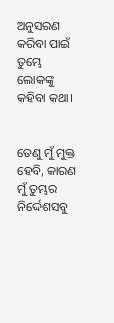ଅନୁସରଣ କରିବା ପାଇଁ ତୁମ୍ଭେ ଲୋକଙ୍କୁ କହିବା କଥା।


ତେଣୁ ମୁଁ ମୁକ୍ତ ହେବି, କାରଣ ମୁଁ ତୁମ୍ଭର ନିର୍ଦ୍ଦେଶସବୁ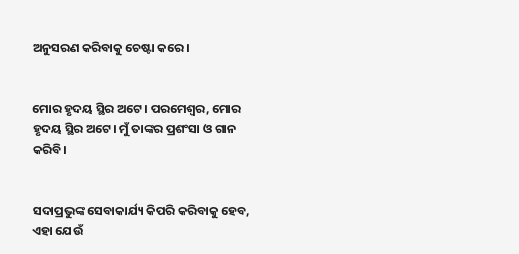ଅନୁସରଣ କରିବାକୁ ଚେଷ୍ଟା କରେ।


ମୋର ହୃଦୟ ସ୍ଥିର ଅଟେ। ପରମେଶ୍ୱର, ମୋର ହୃଦୟ ସ୍ଥିର ଅଟେ। ମୁଁ ତାଙ୍କର ପ୍ରଶଂସା ଓ ଗାନ କରିବି।


ସଦାପ୍ରଭୁଙ୍କ ସେବାକାର୍ଯ୍ୟ କିପରି କରିବାକୁ ହେବ, ଏହା ଯେଉଁ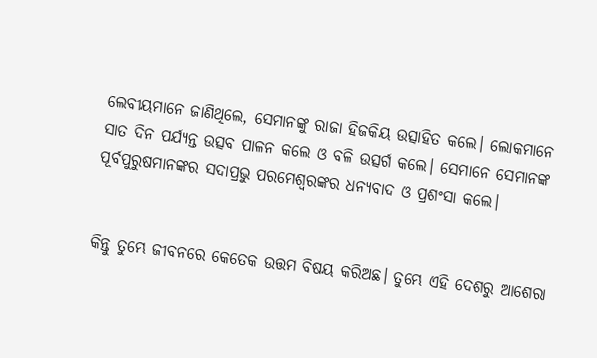ଲେବୀୟମାନେ ଜାଣିଥିଲେ, ସେମାନଙ୍କୁ ରାଜା ହିଜକିୟ ଉତ୍ସାହିତ କଲେ। ଲୋକମାନେ ସାତ ଦିନ ପର୍ଯ୍ୟନ୍ତ ଉତ୍ସବ ପାଳନ କଲେ ଓ ବଳି ଉତ୍ସର୍ଗ କଲେ। ସେମାନେ ସେମାନଙ୍କ ପୂର୍ବପୁରୁଷମାନଙ୍କର ସଦାପ୍ରଭୁ ପରମେଶ୍ୱରଙ୍କର ଧନ୍ୟବାଦ ଓ ପ୍ରଶଂସା କଲେ।


କିନ୍ତୁ ତୁମ୍ଭେ ଜୀବନରେ କେତେକ ଉତ୍ତମ ବିଷୟ କରିଅଛ। ତୁମ୍ଭେ ଏହି ଦେଶରୁ ଆଶେରା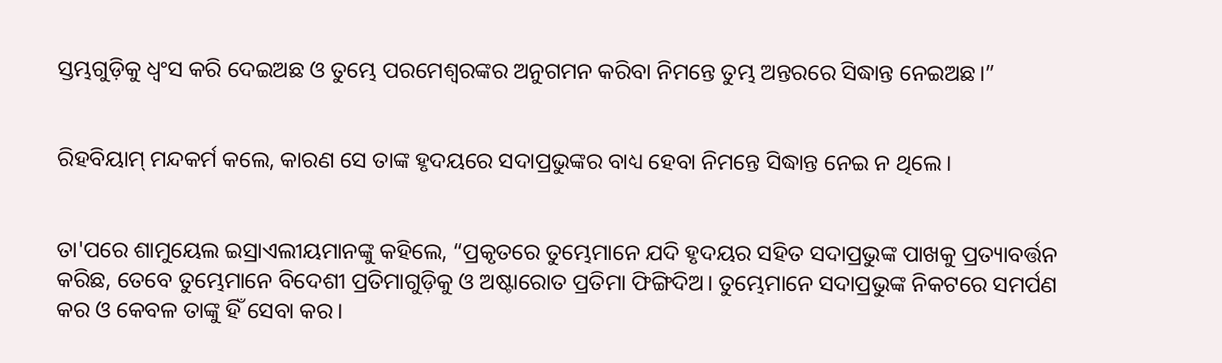ସ୍ତମ୍ଭଗୁଡ଼ିକୁ ଧ୍ୱଂସ କରି ଦେଇଅଛ ଓ ତୁମ୍ଭେ ପରମେଶ୍ୱରଙ୍କର ଅନୁଗମନ କରିବା ନିମନ୍ତେ ତୁମ୍ଭ ଅନ୍ତରରେ ସିଦ୍ଧାନ୍ତ ନେଇଅଛ।”


ରିହବିୟାମ୍ ମନ୍ଦକର୍ମ କଲେ, କାରଣ ସେ ତାଙ୍କ ହୃଦୟରେ ସଦାପ୍ରଭୁଙ୍କର ବାଧ୍ୟ ହେବା ନିମନ୍ତେ ସିଦ୍ଧାନ୍ତ ନେଇ ନ ଥିଲେ।


ତା'ପରେ ଶାମୁୟେଲ ଇସ୍ରାଏଲୀୟମାନଙ୍କୁ କହିଲେ, “ପ୍ରକୃତରେ ତୁମ୍ଭେମାନେ ଯଦି ହୃଦୟର ସହିତ ସଦାପ୍ରଭୁଙ୍କ ପାଖକୁ ପ୍ରତ୍ୟାବର୍ତ୍ତନ କରିଛ, ତେବେ ତୁମ୍ଭେମାନେ ବିଦେଶୀ ପ୍ରତିମାଗୁଡ଼ିକୁ ଓ ଅଷ୍ଟାରୋତ ପ୍ରତିମା ଫିଙ୍ଗିଦିଅ। ତୁମ୍ଭେମାନେ ସଦାପ୍ରଭୁଙ୍କ ନିକଟରେ ସମର୍ପଣ କର ଓ କେବଳ ତାଙ୍କୁ ହିଁ ସେବା କର।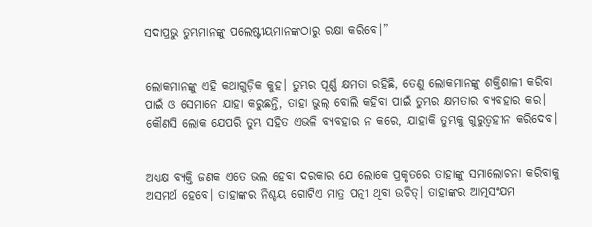ସଦାପ୍ରଭୁ ତୁମ୍ଭମାନଙ୍କୁ ପଲେଷ୍ଟୀୟମାନଙ୍କଠାରୁ ରକ୍ଷା କରିବେ।”


ଲୋକମାନଙ୍କୁ ଏହି କଥାଗୁଡ଼ିକ କୁହ। ତୁମ୍ଭର ପୂର୍ଣ୍ଣ କ୍ଷମତା ରହିଛି, ତେଣୁ ଲୋକମାନଙ୍କୁ ଶକ୍ତିଶାଳୀ କରିବା ପାଇଁ ଓ ସେମାନେ ଯାହା କରୁଛନ୍ତି, ତାହା ଭୁଲ୍ ବୋଲି କହିବା ପାଇଁ ତୁମ୍ଭର କ୍ଷମତାର ବ୍ୟବହାର କର। କୌଣସି ଲୋକ ଯେପରି ତୁମ୍ଭ ସହିତ ଏଭଳି ବ୍ୟବହାର ନ କରେ, ଯାହାକି ତୁମ୍ଭକୁ ଗୁରୁତ୍ୱହୀନ କରିଦେବ।


ଅଧ୍ୟକ୍ଷ ବ୍ୟକ୍ତି ଜଣକ ଏତେ ଭଲ ହେବା ଦରକାର ଯେ ଲୋକେ ପ୍ରକୃତରେ ତାହାଙ୍କୁ ସମାଲୋଚନା କରିବାକୁ ଅସମର୍ଥ ହେବେ। ତାହାଙ୍କର ନିଶ୍ଚୟ ଗୋଟିଏ ମାତ୍ର ପତ୍ନୀ ଥିବା ଉଚିତ୍। ତାହାଙ୍କର ଆତ୍ମସଂଯମ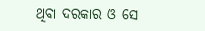ଥିବା ଦରକାର ଓ ସେ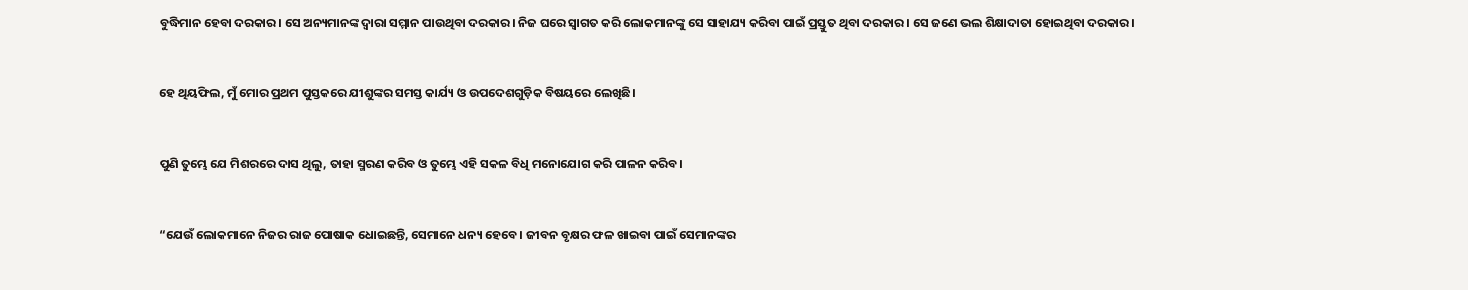ବୁଦ୍ଧିମାନ ହେବା ଦରକାର। ସେ ଅନ୍ୟମାନଙ୍କ ଦ୍ୱାରା ସମ୍ମାନ ପାଉଥିବା ଦରକାର। ନିଜ ଘରେ ସ୍ୱାଗତ କରି ଲୋକମାନଙ୍କୁ ସେ ସାହାଯ୍ୟ କରିବା ପାଇଁ ପ୍ରସ୍ତୁତ ଥିବା ଦରକାର। ସେ ଜଣେ ଭଲ ଶିକ୍ଷାଦାତା ହୋଇଥିବା ଦରକାର।


ହେ ଥିୟଫିଲ, ମୁଁ ମୋର ପ୍ରଥମ ପୁସ୍ତକରେ ଯୀଶୁଙ୍କର ସମସ୍ତ କାର୍ଯ୍ୟ ଓ ଉପଦେଶଗୁଡ଼ିକ ବିଷୟରେ ଲେଖିଛି।


ପୁଣି ତୁମ୍ଭେ ଯେ ମିଶରରେ ଦାସ ଥିଲୁ, ତାହା ସ୍ମରଣ କରିବ ଓ ତୁମ୍ଭେ ଏହି ସକଳ ବିଧି ମନୋଯୋଗ କରି ପାଳନ କରିବ।


“ଯେଉଁ ଲୋକମାନେ ନିଜର ରାଜ ପୋଷାକ ଧୋଇଛନ୍ତି, ସେମାନେ ଧନ୍ୟ ହେବେ। ଜୀବନ ବୃକ୍ଷର ଫଳ ଖାଇବା ପାଇଁ ସେମାନଙ୍କର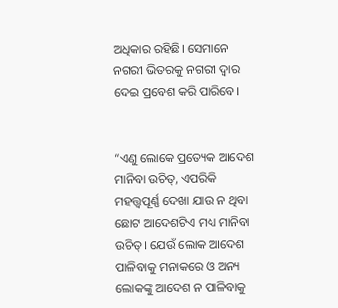ଅଧିକାର ରହିଛି। ସେମାନେ ନଗରୀ ଭିତରକୁ ନଗରୀ ଦ୍ୱାର ଦେଇ ପ୍ରବେଶ କରି ପାରିବେ।


“ଏଣୁ ଲୋକେ ପ୍ରତ୍ୟେକ ଆଦେଶ ମାନିବା ଉଚିତ୍, ଏପରିକି ମହତ୍ତ୍ୱପୂର୍ଣ୍ଣ ଦେଖା ଯାଉ ନ ଥିବା ଛୋଟ ଆଦେଶଟିଏ ମଧ୍ୟ ମାନିବା ଉଚିତ୍। ଯେଉଁ ଲୋକ ଆଦେଶ ପାଳିବାକୁ ମନାକରେ ଓ ଅନ୍ୟ ଲୋକଙ୍କୁ ଆଦେଶ ନ ପାଳିବାକୁ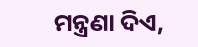ମନ୍ତ୍ରଣା ଦିଏ,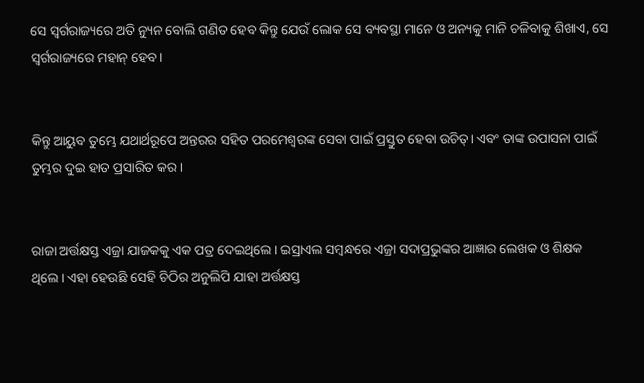ସେ ସ୍ୱର୍ଗରାଜ୍ୟରେ ଅତି ନ୍ୟୁନ ବୋଲି ଗଣିତ ହେବ କିନ୍ତୁ ଯେଉଁ ଲୋକ ସେ ବ୍ୟବସ୍ଥା ମାନେ ଓ ଅନ୍ୟକୁ ମାନି ଚଳିବାକୁ ଶିଖାଏ, ସେ ସ୍ୱର୍ଗରାଜ୍ୟରେ ମହାନ୍ ହେବ।


କିନ୍ତୁ ଆୟୁବ ତୁମ୍ଭେ ଯଥାର୍ଥରୂପେ ଅନ୍ତରର ସହିତ ପରମେଶ୍ୱରଙ୍କ ସେବା ପାଇଁ ପ୍ରସ୍ତୁତ ହେବା ଉଚିତ୍। ଏବଂ ତାଙ୍କ ଉପାସନା ପାଇଁ ତୁମ୍ଭର ଦୁଇ ହାତ ପ୍ରସାରିତ କର।


ରାଜା ଅର୍ତ୍ତକ୍ଷସ୍ତ ଏଜ୍ରା ଯାଜକକୁ ଏକ ପତ୍ର ଦେଇଥିଲେ। ଇସ୍ରାଏଲ ସମ୍ବନ୍ଧରେ ଏଜ୍ରା ସଦାପ୍ରଭୁଙ୍କର ଆଜ୍ଞାର ଲେଖକ ଓ ଶିକ୍ଷକ ଥିଲେ। ଏହା ହେଉଛି ସେହି ଚିଠିର ଅନୁଲିପି ଯାହା ଅର୍ତ୍ତକ୍ଷସ୍ତ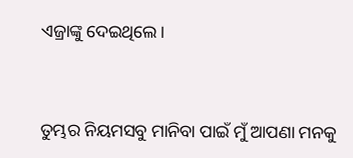ଏଜ୍ରାଙ୍କୁ ଦେଇଥିଲେ।


ତୁମ୍ଭର ନିୟମସବୁ ମାନିବା ପାଇଁ ମୁଁ ଆପଣା ମନକୁ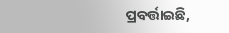ପ୍ରବର୍ତ୍ତାଇଛି,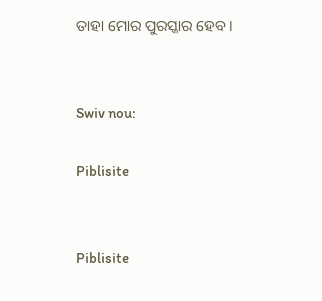ତାହା ମୋର ପୁରସ୍କାର ହେବ।


Swiv nou:

Piblisite


Piblisite